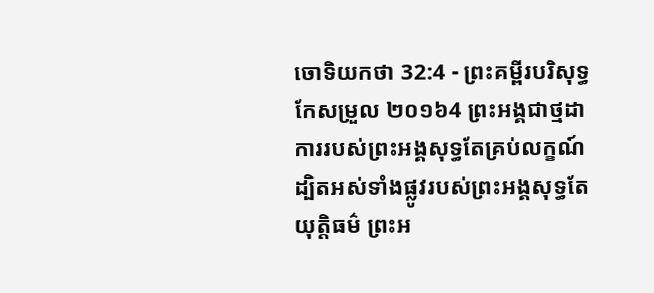ចោទិយកថា 32:4 - ព្រះគម្ពីរបរិសុទ្ធកែសម្រួល ២០១៦4 ព្រះអង្គជាថ្មដា ការរបស់ព្រះអង្គសុទ្ធតែគ្រប់លក្ខណ៍ ដ្បិតអស់ទាំងផ្លូវរបស់ព្រះអង្គសុទ្ធតែយុត្តិធម៌ ព្រះអ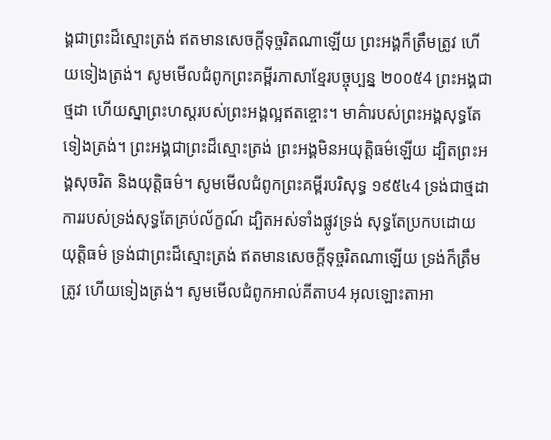ង្គជាព្រះដ៏ស្មោះត្រង់ ឥតមានសេចក្ដីទុច្ចរិតណាឡើយ ព្រះអង្គក៏ត្រឹមត្រូវ ហើយទៀងត្រង់។ សូមមើលជំពូកព្រះគម្ពីរភាសាខ្មែរបច្ចុប្បន្ន ២០០៥4 ព្រះអង្គជាថ្មដា ហើយស្នាព្រះហស្ដរបស់ព្រះអង្គល្អឥតខ្ចោះ។ មាគ៌ារបស់ព្រះអង្គសុទ្ធតែទៀងត្រង់។ ព្រះអង្គជាព្រះដ៏ស្មោះត្រង់ ព្រះអង្គមិនអយុត្តិធម៌ឡើយ ដ្បិតព្រះអង្គសុចរិត និងយុត្តិធម៌។ សូមមើលជំពូកព្រះគម្ពីរបរិសុទ្ធ ១៩៥៤4 ទ្រង់ជាថ្មដា ការរបស់ទ្រង់សុទ្ធតែគ្រប់ល័ក្ខណ៍ ដ្បិតអស់ទាំងផ្លូវទ្រង់ សុទ្ធតែប្រកបដោយយុត្តិធម៌ ទ្រង់ជាព្រះដ៏ស្មោះត្រង់ ឥតមានសេចក្ដីទុច្ចរិតណាឡើយ ទ្រង់ក៏ត្រឹមត្រូវ ហើយទៀងត្រង់។ សូមមើលជំពូកអាល់គីតាប4 អុលឡោះតាអា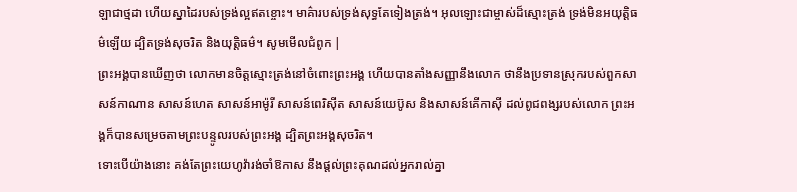ឡាជាថ្មដា ហើយស្នាដៃរបស់ទ្រង់ល្អឥតខ្ចោះ។ មាគ៌ារបស់ទ្រង់សុទ្ធតែទៀងត្រង់។ អុលឡោះជាម្ចាស់ដ៏ស្មោះត្រង់ ទ្រង់មិនអយុត្តិធម៌ឡើយ ដ្បិតទ្រង់សុចរិត និងយុត្តិធម៌។ សូមមើលជំពូក |
ព្រះអង្គបានឃើញថា លោកមានចិត្តស្មោះត្រង់នៅចំពោះព្រះអង្គ ហើយបានតាំងសញ្ញានឹងលោក ថានឹងប្រទានស្រុករបស់ពួកសាសន៍កាណាន សាសន៍ហេត សាសន៍អាម៉ូរី សាសន៍ពេរិស៊ីត សាសន៍យេប៊ូស និងសាសន៍គើកាស៊ី ដល់ពូជពង្សរបស់លោក ព្រះអង្គក៏បានសម្រេចតាមព្រះបន្ទូលរបស់ព្រះអង្គ ដ្បិតព្រះអង្គសុចរិត។
ទោះបើយ៉ាងនោះ គង់តែព្រះយេហូវ៉ារង់ចាំឱកាស នឹងផ្តល់ព្រះគុណដល់អ្នករាល់គ្នា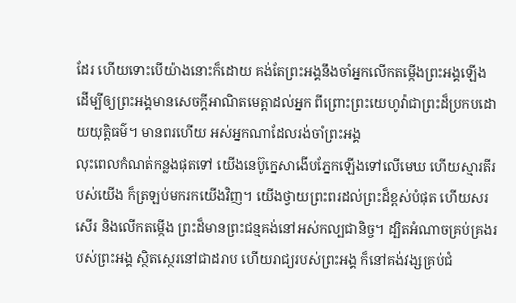ដែរ ហើយទោះបើយ៉ាងនោះក៏ដោយ គង់តែព្រះអង្គនឹងចាំអ្នកលើកតម្កើងព្រះអង្គឡើង ដើម្បីឲ្យព្រះអង្គមានសេចក្ដីអាណិតមេត្តាដល់អ្នក ពីព្រោះព្រះយេហូវ៉ាជាព្រះដ៏ប្រកបដោយយុត្តិធម៌។ មានពរហើយ អស់អ្នកណាដែលរង់ចាំព្រះអង្គ
លុះពេលកំណត់កន្លងផុតទៅ យើងនេប៊ូក្នេសាងើបភ្នែកឡើងទៅលើមេឃ ហើយស្មារតីរបស់យើង ក៏ត្រឡប់មករកយើងវិញ។ យើងថ្វាយព្រះពរដល់ព្រះដ៏ខ្ពស់បំផុត ហើយសរសើរ និងលើកតម្កើង ព្រះដ៏មានព្រះជន្មគង់នៅអស់កល្បជានិច្ច។ ដ្បិតអំណាចគ្រប់គ្រងរបស់ព្រះអង្គ ស្ថិតស្ថេរនៅជាដរាប ហើយរាជ្យរបស់ព្រះអង្គ ក៏នៅគង់វង្សគ្រប់ជំ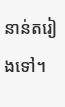នាន់តរៀងទៅ។